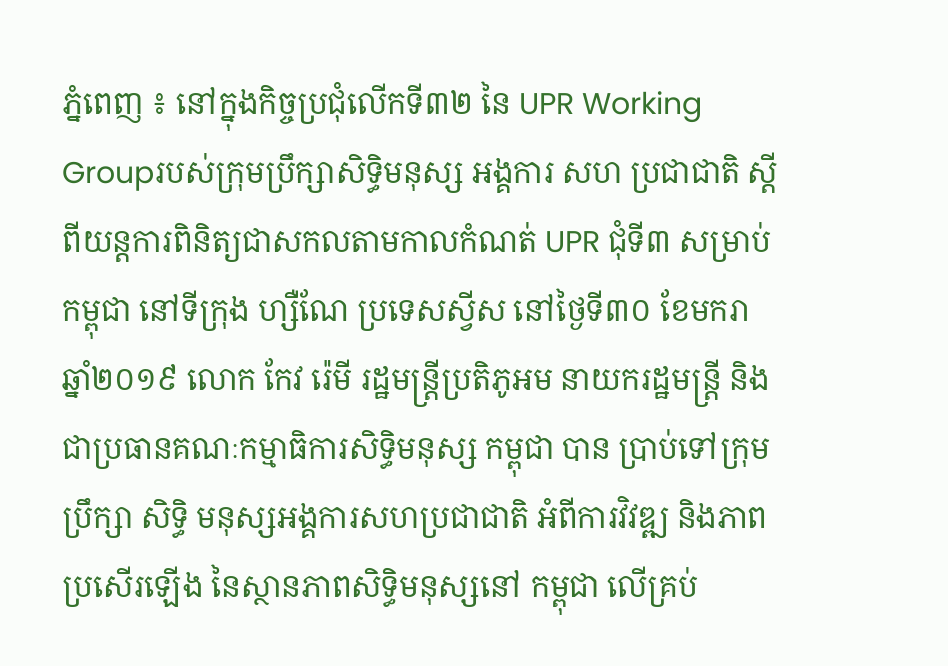ភ្នំពេញ ៖ នៅក្នុងកិច្ចប្រជុំលើកទី៣២ នៃ UPR Working Groupរបស់ក្រុមប្រឹក្សាសិទ្ធិមនុស្ស អង្គការ សហ ប្រជាជាតិ ស្តីពីយន្តការពិនិត្យជាសកលតាមកាលកំណត់ UPR ជុំទី៣ សម្រាប់កម្ពុជា នៅទីក្រុង ហ្សឺណែ ប្រទេសស្វីស នៅថ្ងៃទី៣០ ខែមករា ឆ្នាំ២០១៩ លោក កែវ រ៉េមី រដ្ឋមន្រ្តីប្រតិភូអម នាយករដ្ឋមន្រ្តី និងជាប្រធានគណៈកម្មាធិការសិទ្ធិមនុស្ស កម្ពុជា បាន ប្រាប់ទៅក្រុមប្រឹក្សា សិទ្ធិ មនុស្សអង្គការសហប្រជាជាតិ អំពីការវិវឌ្ឍ និងភាព ប្រសើរឡើង នៃស្ថានភាពសិទ្ធិមនុស្សនៅ កម្ពុជា លើគ្រប់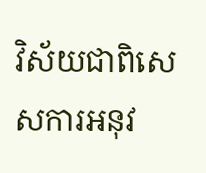វិស័យជាពិសេសការអនុវ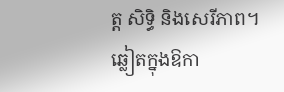ត្ត សិទ្ធិ និងសេរីភាព។
ឆ្លៀតក្នុងឱកា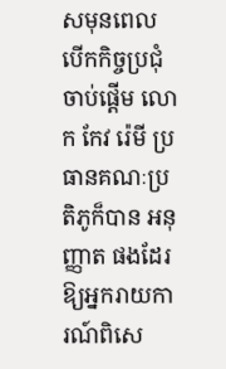សមុនពេលបើកកិច្ចប្រជុំចាប់ផ្តើម លោក កែវ រ៉េមី ប្រធានគណៈប្រតិភូក៏បាន អនុញ្ញាត ផងដែរ ឱ្យអ្នករាយកា រណ៍ពិសេ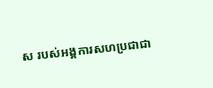ស របស់អង្គការសហប្រជាជា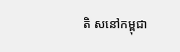តិ សនៅកម្ពុជា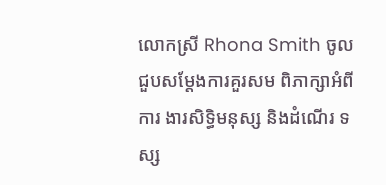លោកស្រី Rhona Smith ចូលជួបសម្តែងការគួរសម ពិភាក្សាអំពី ការ ងារសិទ្ធិមនុស្ស និងដំណើរ ទស្ស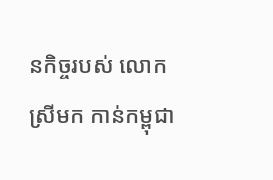នកិច្ចរបស់ លោក ស្រីមក កាន់កម្ពុជា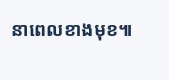នាពេលខាងមុខ៕